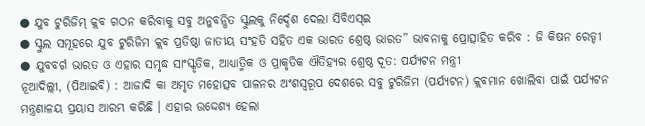● ଯୁବ ଟୁରିଜିମ୍ କ୍ଲବ ଗଠନ କରିବାକୁ ସବୁ ଅନୁବନ୍ଧିତ ସ୍କୁଲକୁ ନିର୍ଦ୍ଦେଶ ଦେଲା ସିବିଏସ୍ଇ
● ସ୍କୁଲ ସମୂହରେ ଯୁବ ଟୁରିଜିମ କ୍ଲବ ପ୍ରତିଷ୍ଠା ଜାତୀୟ ସଂହତି ସହିତ ଏକ ଭାରତ ଶ୍ରେଷ୍ଠ ଭାରତ” ଭାବନାକୁ ପ୍ରୋତ୍ସାହିତ କରିବ : ଜି କିଷନ ରେଡ୍ଡୀ
● ଯୁବବର୍ଗ ଭାରତ ଓ ଏହାର ସମୃଦ୍ଧ ସାଂସ୍କୃତିକ, ଆଧ୍ୟାତ୍ମିକ ଓ ପ୍ରାକୃତିକ ଐତିହ୍ୟର ଶ୍ରେଷ୍ଠ ଦୂତ: ପର୍ଯ୍ୟଟନ ମନ୍ତ୍ରୀ
ନୂଆଦିଲ୍ଲୀ, (ପିଆଇବି) : ଆଜାଦି କା ଅମୃତ ମହୋତ୍ସବ ପାଳନର ଅଂଶସ୍ୱରୂପ ଦେଶରେ ସବୁ ଟୁରିଜିମ (ପର୍ଯ୍ୟଟନ) କ୍ଲବମାନ ଖୋଲିବା ପାଇଁ ପର୍ଯ୍ୟଟନ ମନ୍ତ୍ରଣାଳୟ ପ୍ରୟାସ ଆରମ୍ଭ କରିଛି । ଏହାର ଉଦ୍ଦେଶ୍ୟ ହେଲା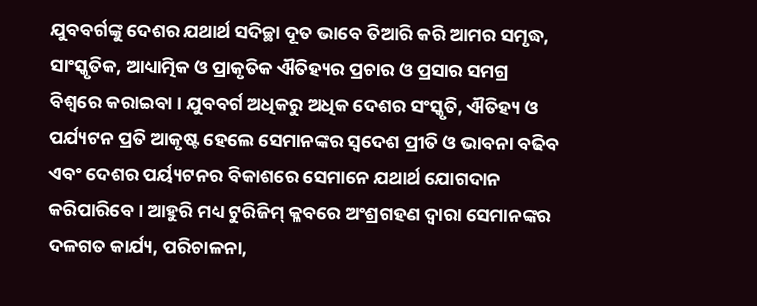ଯୁବବର୍ଗଙ୍କୁ ଦେଶର ଯଥାର୍ଥ ସଦିଚ୍ଛା ଦୂତ ଭାବେ ତିଆରି କରି ଆମର ସମୃଦ୍ଧ, ସାଂସ୍କୃତିକ, ଆଧ୍ୟାତ୍ମିକ ଓ ପ୍ରାକୃତିକ ଐତିହ୍ୟର ପ୍ରଚାର ଓ ପ୍ରସାର ସମଗ୍ର ବିଶ୍ୱରେ କରାଇବା । ଯୁବବର୍ଗ ଅଧିକରୁ ଅଧିକ ଦେଶର ସଂସ୍କୃତି, ଐତିହ୍ୟ ଓ ପର୍ଯ୍ୟଟନ ପ୍ରତି ଆକୃଷ୍ଟ ହେଲେ ସେମାନଙ୍କର ସ୍ୱଦେଶ ପ୍ରୀତି ଓ ଭାବନା ବଢିବ ଏବଂ ଦେଶର ପର୍ୟ୍ୟଟନର ବିକାଶରେ ସେମାନେ ଯଥାର୍ଥ ଯୋଗଦାନ କରିପାରିବେ । ଆହୁରି ମଧ୍ୟ ଟୁରିଜିମ୍ କ୍ଳବରେ ଅଂଶ୍ରଗହଣ ଦ୍ୱାରା ସେମାନଙ୍କର ଦଳଗତ କାର୍ଯ୍ୟ, ପରିଚାଳନା,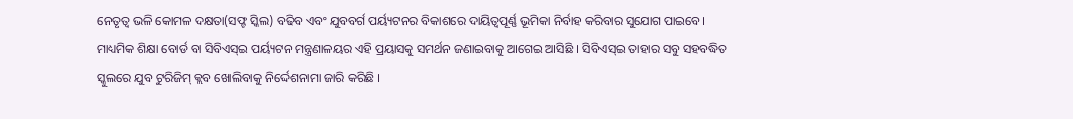ନେତୃତ୍ୱ ଭଳି କୋମଳ ଦକ୍ଷତା(ସଫ୍ଟ ସ୍କିଲ) ବଢିବ ଏବଂ ଯୁବବର୍ଗ ପର୍ୟ୍ୟଟନର ବିକାଶରେ ଦାୟିତ୍ୱପୂର୍ଣ୍ଣ ଭୂମିକା ନିର୍ବାହ କରିବାର ସୁଯୋଗ ପାଇବେ।
ମାଧ୍ୟମିକ ଶିକ୍ଷା ବୋର୍ଡ ବା ସିବିଏସ୍ଇ ପର୍ୟ୍ୟଟନ ମନ୍ତ୍ରଣାଳୟର ଏହି ପ୍ରୟାସକୁ ସମର୍ଥନ ଜଣାଇବାକୁ ଆଗେଇ ଆସିଛି । ସିବିଏସ୍ଇ ତାହାର ସବୁ ସହବଦ୍ଧିତ ସ୍କୁଲରେ ଯୁବ ଟୁରିଜିମ୍ କ୍ଲବ ଖୋଲିବାକୁ ନିର୍ଦ୍ଦେଶନାମା ଜାରି କରିଛି ।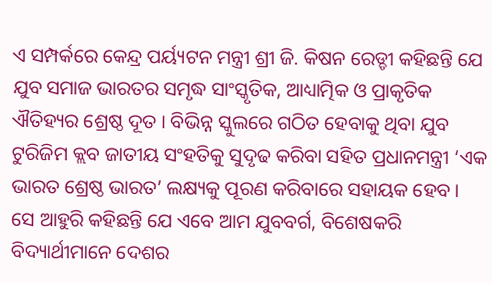ଏ ସମ୍ପର୍କରେ କେନ୍ଦ୍ର ପର୍ୟ୍ୟଟନ ମନ୍ତ୍ରୀ ଶ୍ରୀ ଜି. କିଷନ ରେଡ୍ଡୀ କହିଛନ୍ତି ଯେ ଯୁବ ସମାଜ ଭାରତର ସମୃଦ୍ଧ ସାଂସ୍କୃତିକ, ଆଧ୍ୟାତ୍ମିକ ଓ ପ୍ରାକୃତିକ ଐତିହ୍ୟର ଶ୍ରେଷ୍ଠ ଦୂତ । ବିଭିନ୍ନ ସ୍କୁଲରେ ଗଠିତ ହେବାକୁ ଥିବା ଯୁବ ଟୁରିଜିମ କ୍ଲବ ଜାତୀୟ ସଂହତିକୁ ସୁଦୃଢ କରିବା ସହିତ ପ୍ରଧାନମନ୍ତ୍ରୀ ‘ଏକ ଭାରତ ଶ୍ରେଷ୍ଠ ଭାରତ’ ଲକ୍ଷ୍ୟକୁ ପୂରଣ କରିବାରେ ସହାୟକ ହେବ ।
ସେ ଆହୁରି କହିଛନ୍ତି ଯେ ଏବେ ଆମ ଯୁବବର୍ଗ, ବିଶେଷକରି ବିଦ୍ୟାର୍ଥୀମାନେ ଦେଶର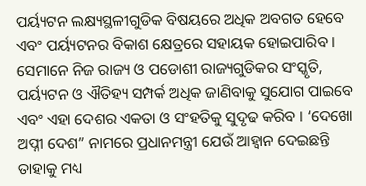ପର୍ୟ୍ୟଟନ ଲକ୍ଷ୍ୟସ୍ଥଳୀଗୁଡିକ ବିଷୟରେ ଅଧିକ ଅବଗତ ହେବେ ଏବଂ ପର୍ୟ୍ୟଟନର ବିକାଶ କ୍ଷେତ୍ରରେ ସହାୟକ ହୋଇପାରିବ । ସେମାନେ ନିଜ ରାଜ୍ୟ ଓ ପଡୋଶୀ ରାଜ୍ୟଗୁଡିକର ସଂସ୍କୃତି, ପର୍ୟ୍ୟଟନ ଓ ଐତିହ୍ୟ ସମ୍ପର୍କ ଅଧିକ ଜାଣିବାକୁ ସୁଯୋଗ ପାଇବେ ଏବଂ ଏହା ଦେଶର ଏକତା ଓ ସଂହତିକୁ ସୁଦୃଢ କରିବ । ‘ଦେଖୋ ଅପ୍ନୀ ଦେଶ” ନାମରେ ପ୍ରଧାନମନ୍ତ୍ରୀ ଯେଉଁ ଆହ୍ୱାନ ଦେଇଛନ୍ତି ତାହାକୁ ମଧ୍ୟ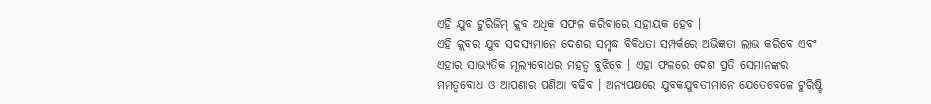ଏହି ଯୁବ ଟୁରିଜିମ୍ କ୍ଲବ ଅଧିକ ସଫଳ କରିବାରେ ସହାୟକ ହେବ ।
ଏହି କ୍ଲବର ଯୁବ ସଦସ୍ୟମାନେ ଦେଶର ସମୃଦ୍ଧ ବିବିଧତା ସମ୍ପର୍କରେ ଅଭିଜ୍ଞତା ଲାଭ କରିବେ ଏବଂ ଏହାର ସାଭ୍ୟତିକ ମୂଲ୍ୟବୋଧର ମହତ୍ୱ ବୁଝିବେ । ଏହା ଫଳରେ ଦେଶ ପ୍ରତି ସେମାନଙ୍କର ମମତ୍ୱବୋଧ ଓ ଆପଣାର ପଣିଆ ବଢିବ । ଅନ୍ୟପକ୍ଷରେ ଯୁବକଯୁବତୀମାନେ ଯେତେବେଳେ ଟୁରିଷ୍ଟି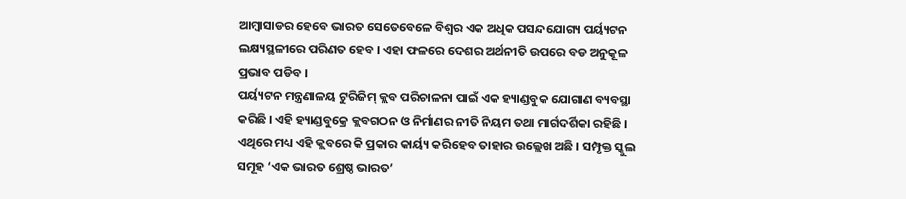ଆମ୍ବାସାଡର ହେବେ ଭାରତ ସେତେବେଳେ ବିଶ୍ୱର ଏକ ଅଧିକ ପସନ୍ଦଯୋଗ୍ୟ ପର୍ୟ୍ୟଟନ ଲକ୍ଷ୍ୟସ୍ଥଳୀରେ ପରିଣତ ହେବ । ଏହା ଫଳରେ ଦେଶର ଅର୍ଥନୀତି ଉପରେ ବଡ ଅନୁକୂଳ ପ୍ରଭାବ ପଡିବ ।
ପର୍ୟ୍ୟଟନ ମନ୍ତ୍ରଣାଳୟ ଟୁରିଜିମ୍ କ୍ଲବ ପରିଚାଳନା ପାଇଁ ଏକ ହ୍ୟାଣ୍ଡବୁକ ଯୋଗାଣ ବ୍ୟବସ୍ଥା କରିଛି । ଏହି ହ୍ୟାଣ୍ଡବୁକ୍ରେ କ୍ଲବଗଠନ ଓ ନିର୍ମାଣର ନୀତି ନିୟମ ତଥା ମାର୍ଗଦର୍ଶିକା ରହିଛି । ଏଥିରେ ମଧ୍ୟ ଏହି କ୍ଲବରେ କି ପ୍ରକାର କାର୍ୟ୍ୟ କରିହେବ ତାହାର ଉଲ୍ଲେଖ ଅଛି । ସମ୍ପୃକ୍ତ ସ୍କୁଲ ସମୂହ ‘ଏକ ଭାରତ ଶ୍ରେଷ୍ଠ ଭାରତ’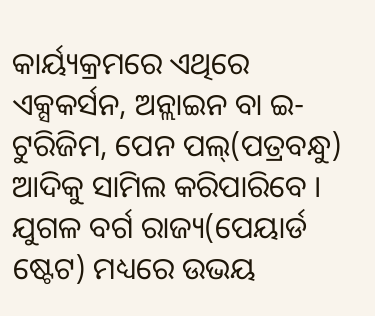କାର୍ୟ୍ୟକ୍ରମରେ ଏଥିରେ ଏକ୍ସକର୍ସନ, ଅନ୍ଲାଇନ ବା ଇ-ଟୁରିଜିମ, ପେନ ପଲ୍(ପତ୍ରବନ୍ଧୁ) ଆଦିକୁ ସାମିଲ କରିପାରିବେ । ଯୁଗଳ ବର୍ଗ ରାଜ୍ୟ(ପେୟାର୍ଡ ଷ୍ଟେଟ) ମଧ୍ୟରେ ଉଭୟ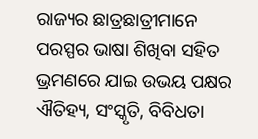ରାଜ୍ୟର ଛାତ୍ରଛାତ୍ରୀମାନେ ପରସ୍ପର ଭାଷା ଶିଖିବା ସହିତ ଭ୍ରମଣରେ ଯାଇ ଉଭୟ ପକ୍ଷର ଐତିହ୍ୟ, ସଂସ୍କୃତି, ବିବିଧତା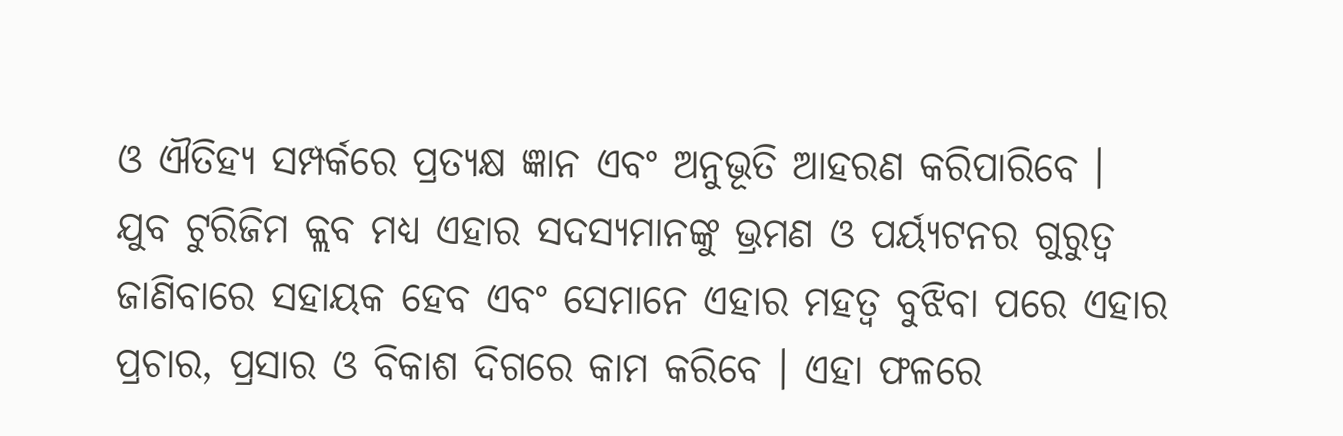ଓ ଐତିହ୍ୟ ସମ୍ପର୍କରେ ପ୍ରତ୍ୟକ୍ଷ ଜ୍ଞାନ ଏବଂ ଅନୁଭୂତି ଆହରଣ କରିପାରିବେ ।
ଯୁବ ଟୁରିଜିମ କ୍ଲବ ମଧ୍ୟ ଏହାର ସଦସ୍ୟମାନଙ୍କୁ ଭ୍ରମଣ ଓ ପର୍ୟ୍ୟଟନର ଗୁରୁତ୍ୱ ଜାଣିବାରେ ସହାୟକ ହେବ ଏବଂ ସେମାନେ ଏହାର ମହତ୍ୱ ବୁଝିବା ପରେ ଏହାର ପ୍ରଚାର, ପ୍ରସାର ଓ ବିକାଶ ଦିଗରେ କାମ କରିବେ । ଏହା ଫଳରେ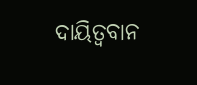ଦାୟିତ୍ୱବାନ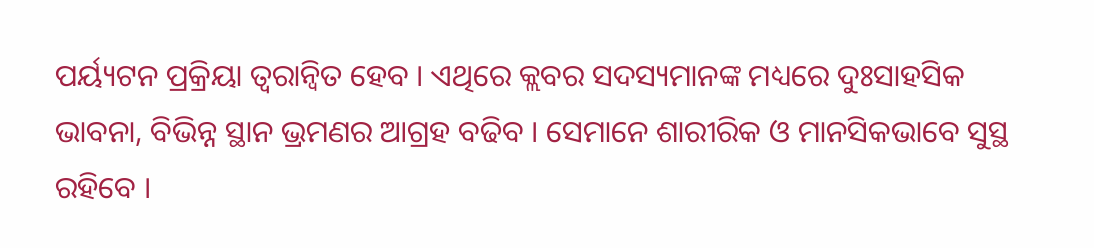ପର୍ୟ୍ୟଟନ ପ୍ରକ୍ରିୟା ତ୍ୱରାନ୍ୱିତ ହେବ । ଏଥିରେ କ୍ଲବର ସଦସ୍ୟମାନଙ୍କ ମଧ୍ୟରେ ଦୁଃସାହସିକ ଭାବନା, ବିଭିନ୍ନ ସ୍ଥାନ ଭ୍ରମଣର ଆଗ୍ରହ ବଢିବ । ସେମାନେ ଶାରୀରିକ ଓ ମାନସିକଭାବେ ସୁସ୍ଥ ରହିବେ ।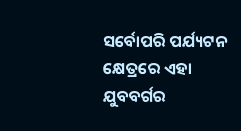ସର୍ବୋପରି ପର୍ଯ୍ୟଟନ କ୍ଷେତ୍ରରେ ଏହା ଯୁବବର୍ଗର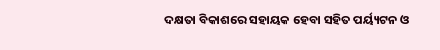ଦକ୍ଷତା ବିକାଶରେ ସହାୟକ ହେବା ସହିତ ପର୍ୟ୍ୟଟନ ଓ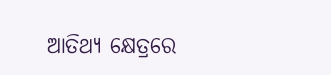ଆତିଥ୍ୟ କ୍ଷେତ୍ରରେ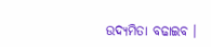ଉଦ୍ୟମିତା ବଢାଇବ ।